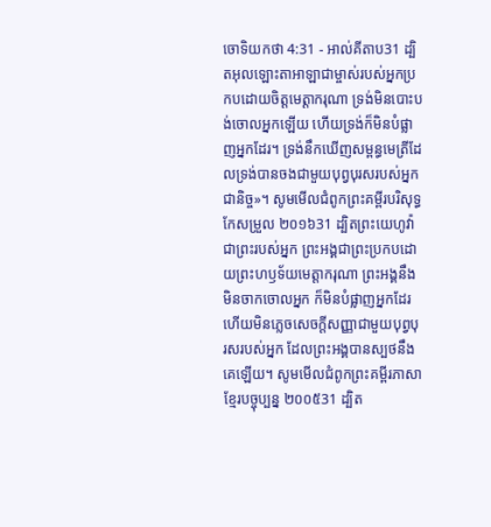ចោទិយកថា 4:31 - អាល់គីតាប31 ដ្បិតអុលឡោះតាអាឡាជាម្ចាស់របស់អ្នកប្រកបដោយចិត្តមេត្តាករុណា ទ្រង់មិនបោះបង់ចោលអ្នកឡើយ ហើយទ្រង់ក៏មិនបំផ្លាញអ្នកដែរ។ ទ្រង់នឹកឃើញសម្ពន្ធមេត្រីដែលទ្រង់បានចងជាមួយបុព្វបុរសរបស់អ្នកជានិច្ច»។ សូមមើលជំពូកព្រះគម្ពីរបរិសុទ្ធកែសម្រួល ២០១៦31 ដ្បិតព្រះយេហូវ៉ាជាព្រះរបស់អ្នក ព្រះអង្គជាព្រះប្រកបដោយព្រះហឫទ័យមេត្តាករុណា ព្រះអង្គនឹងមិនចាកចោលអ្នក ក៏មិនបំផ្លាញអ្នកដែរ ហើយមិនភ្លេចសេចក្ដីសញ្ញាជាមួយបុព្វបុរសរបស់អ្នក ដែលព្រះអង្គបានស្បថនឹងគេឡើយ។ សូមមើលជំពូកព្រះគម្ពីរភាសាខ្មែរបច្ចុប្បន្ន ២០០៥31 ដ្បិត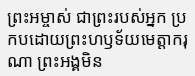ព្រះអម្ចាស់ ជាព្រះរបស់អ្នក ប្រកបដោយព្រះហឫទ័យមេត្តាករុណា ព្រះអង្គមិន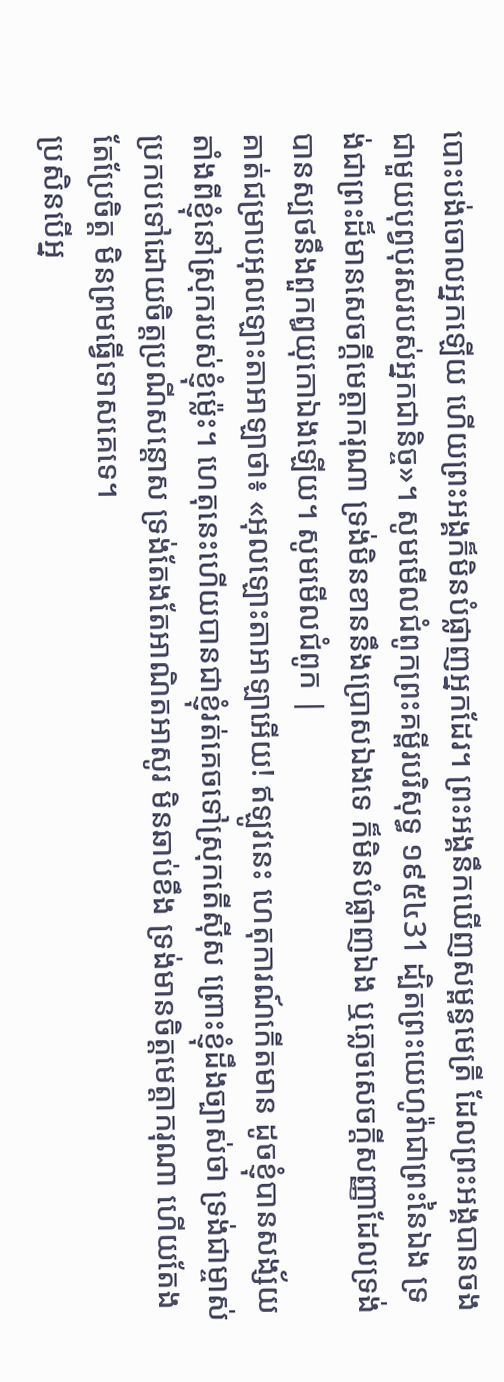បោះបង់ចោលអ្នកឡើយ ហើយព្រះអង្គក៏មិនបំផ្លាញអ្នកដែរ។ ព្រះអង្គនឹកឃើញសម្ពន្ធមេត្រី ដែលព្រះអង្គបានចងជាមួយបុព្វបុរសរបស់អ្នកជានិច្ច»។ សូមមើលជំពូកព្រះគម្ពីរបរិសុទ្ធ ១៩៥៤31 ដ្បិតព្រះយេហូវ៉ាជាព្រះនៃឯង ទ្រង់ជាព្រះដ៏មានសេចក្ដីមេត្តាករុណា ទ្រង់មិនខាននឹងប្រោសឯងទេ ក៏មិនបំផ្លាញឯង ឬភ្លេចសេចក្ដីសញ្ញាដែលទ្រង់បានស្បថនឹងពួកឰយុកោឯងឡើយ។ សូមមើលជំពូក |
គាត់ជម្រាបអុលឡោះតាអាឡាថា៖ «អុលឡោះតាអាឡាអើយ! ឥឡូវនេះ ហេតុការណ៍កើតមាន ដូចខ្ញុំបានសង្ស័យ តាំងពីខ្ញុំនៅស្រុករបស់ខ្ញុំម៉្លេះ។ ហេតុនេះហើយបានជាខ្ញុំរត់គេចទៅស្រុកតើស៊ីស ព្រោះខ្ញុំដឹងច្បាស់ថា ទ្រង់ជាម្ចាស់ប្រកបទៅដោយចិត្តប្រណីសន្ដោស ទ្រង់តែងតែអាណិតអាសូរ មិនឆាប់ខឹង ទ្រង់មានចិត្តមេត្តាករុណា ហើយតែងតែប្រែចិត្ត មិនព្រមធ្វើទោសគេទេ។
ប្រសិនបើអ្ន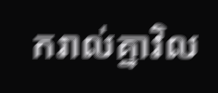ករាល់គ្នាវិល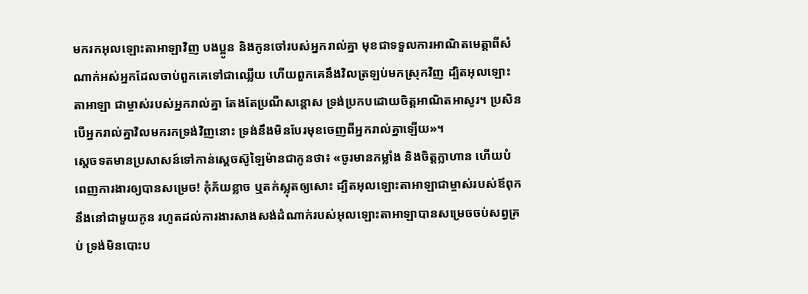មករកអុលឡោះតាអាឡាវិញ បងប្អូន និងកូនចៅរបស់អ្នករាល់គ្នា មុខជាទទួលការអាណិតមេត្តាពីសំណាក់អស់អ្នកដែលចាប់ពួកគេទៅជាឈ្លើយ ហើយពួកគេនឹងវិលត្រឡប់មកស្រុកវិញ ដ្បិតអុលឡោះតាអាឡា ជាម្ចាស់របស់អ្នករាល់គ្នា តែងតែប្រណីសន្តោស ទ្រង់ប្រកបដោយចិត្តអាណិតអាសូរ។ ប្រសិនបើអ្នករាល់គ្នាវិលមករកទ្រង់វិញនោះ ទ្រង់នឹងមិនបែរមុខចេញពីអ្នករាល់គ្នាឡើយ»។
ស្តេចទតមានប្រសាសន៍ទៅកាន់ស្តេចស៊ូឡៃម៉ានជាកូនថា៖ «ចូរមានកម្លាំង និងចិត្តក្លាហាន ហើយបំពេញការងារឲ្យបានសម្រេច! កុំភ័យខ្លាច ឬតក់ស្លុតឲ្យសោះ ដ្បិតអុលឡោះតាអាឡាជាម្ចាស់របស់ឪពុកនឹងនៅជាមួយកូន រហូតដល់ការងារសាងសង់ដំណាក់របស់អុលឡោះតាអាឡាបានសម្រេចចប់សព្វគ្រប់ ទ្រង់មិនបោះប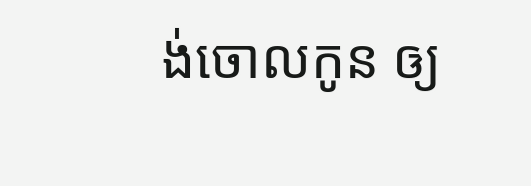ង់ចោលកូន ឲ្យ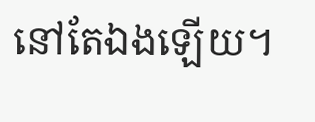នៅតែឯងឡើយ។